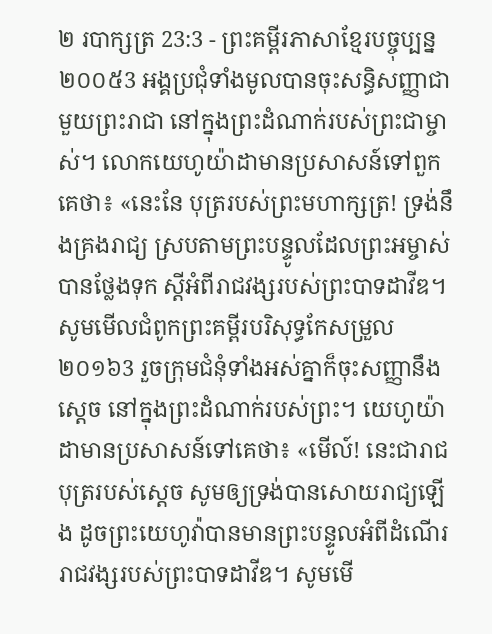២ របាក្សត្រ 23:3 - ព្រះគម្ពីរភាសាខ្មែរបច្ចុប្បន្ន ២០០៥3 អង្គប្រជុំទាំងមូលបានចុះសន្ធិសញ្ញាជាមួយព្រះរាជា នៅក្នុងព្រះដំណាក់របស់ព្រះជាម្ចាស់។ លោកយេហូយ៉ាដាមានប្រសាសន៍ទៅពួកគេថា៖ «នេះនែ បុត្ររបស់ព្រះមហាក្សត្រ! ទ្រង់នឹងគ្រងរាជ្យ ស្របតាមព្រះបន្ទូលដែលព្រះអម្ចាស់បានថ្លែងទុក ស្ដីអំពីរាជវង្សរបស់ព្រះបាទដាវីឌ។ សូមមើលជំពូកព្រះគម្ពីរបរិសុទ្ធកែសម្រួល ២០១៦3 រួចក្រុមជំនុំទាំងអស់គ្នាក៏ចុះសញ្ញានឹងស្តេច នៅក្នុងព្រះដំណាក់របស់ព្រះ។ យេហូយ៉ាដាមានប្រសាសន៍ទៅគេថា៖ «មើល៍! នេះជារាជបុត្ររបស់ស្តេច សូមឲ្យទ្រង់បានសោយរាជ្យឡើង ដូចព្រះយេហូវ៉ាបានមានព្រះបន្ទូលអំពីដំណើររាជវង្សរបស់ព្រះបាទដាវីឌ។ សូមមើ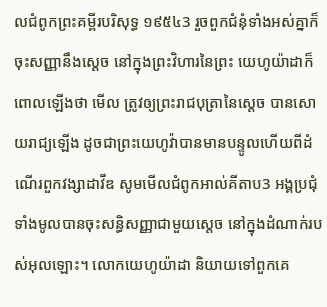លជំពូកព្រះគម្ពីរបរិសុទ្ធ ១៩៥៤3 រួចពួកជំនុំទាំងអស់គ្នាក៏ចុះសញ្ញានឹងស្តេច នៅក្នុងព្រះវិហារនៃព្រះ យេហូយ៉ាដាក៏ពោលឡើងថា មើល ត្រូវឲ្យព្រះរាជបុត្រានៃស្តេច បានសោយរាជ្យឡើង ដូចជាព្រះយេហូវ៉ាបានមានបន្ទូលហើយពីដំណើរពួកវង្សាដាវីឌ សូមមើលជំពូកអាល់គីតាប3 អង្គប្រជុំទាំងមូលបានចុះសន្ធិសញ្ញាជាមួយស្តេច នៅក្នុងដំណាក់របស់អុលឡោះ។ លោកយេហូយ៉ាដា និយាយទៅពួកគេ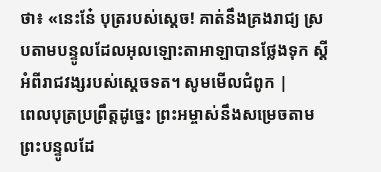ថា៖ «នេះនែ៎ បុត្ររបស់ស្តេច! គាត់នឹងគ្រងរាជ្យ ស្របតាមបន្ទូលដែលអុលឡោះតាអាឡាបានថ្លែងទុក ស្តីអំពីរាជវង្សរបស់ស្តេចទត។ សូមមើលជំពូក |
ពេលបុត្រប្រព្រឹត្តដូច្នេះ ព្រះអម្ចាស់នឹងសម្រេចតាមព្រះបន្ទូលដែ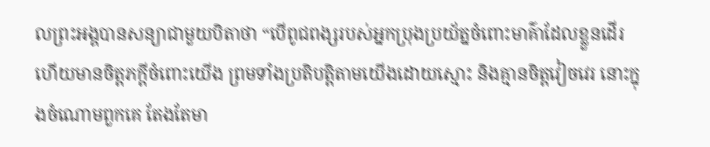លព្រះអង្គបានសន្យាជាមួយបិតាថា “បើពូជពង្សរបស់អ្នកប្រុងប្រយ័ត្នចំពោះមាគ៌ាដែលខ្លួនដើរ ហើយមានចិត្តភក្ដីចំពោះយើង ព្រមទាំងប្រតិបត្តិតាមយើងដោយស្មោះ និងគ្មានចិត្តវៀចវេរ នោះក្នុងចំណោមពួកគេ តែងតែមា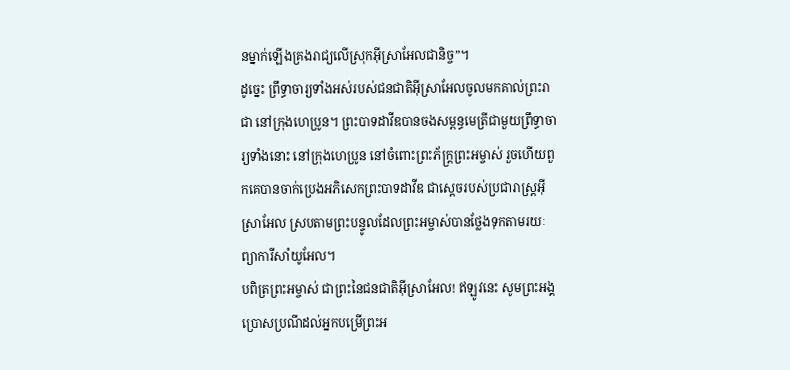នម្នាក់ឡើងគ្រងរាជ្យលើស្រុកអ៊ីស្រាអែលជានិច្ច”។
ដូច្នេះ ព្រឹទ្ធាចារ្យទាំងអស់របស់ជនជាតិអ៊ីស្រាអែលចូលមកគាល់ព្រះរាជា នៅក្រុងហេប្រូន។ ព្រះបាទដាវីឌបានចងសម្ពន្ធមេត្រីជាមួយព្រឹទ្ធាចារ្យទាំងនោះ នៅក្រុងហេប្រូន នៅចំពោះព្រះភ័ក្ត្រព្រះអម្ចាស់ រួចហើយពួកគេបានចាក់ប្រេងអភិសេកព្រះបាទដាវីឌ ជាស្ដេចរបស់ប្រជារាស្ត្រអ៊ីស្រាអែល ស្របតាមព្រះបន្ទូលដែលព្រះអម្ចាស់បានថ្លែងទុកតាមរយៈព្យាការីសាំយូអែល។
បពិត្រព្រះអម្ចាស់ ជាព្រះនៃជនជាតិអ៊ីស្រាអែល! ឥឡូវនេះ សូមព្រះអង្គប្រោសប្រណីដល់អ្នកបម្រើព្រះអ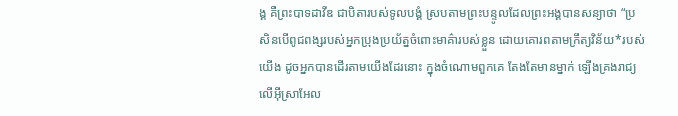ង្គ គឺព្រះបាទដាវីឌ ជាបិតារបស់ទូលបង្គំ ស្របតាមព្រះបន្ទូលដែលព្រះអង្គបានសន្យាថា “ប្រសិនបើពូជពង្សរបស់អ្នកប្រុងប្រយ័ត្នចំពោះមាគ៌ារបស់ខ្លួន ដោយគោរពតាមក្រឹត្យវិន័យ*របស់យើង ដូចអ្នកបានដើរតាមយើងដែរនោះ ក្នុងចំណោមពួកគេ តែងតែមានម្នាក់ ឡើងគ្រងរាជ្យលើអ៊ីស្រាអែល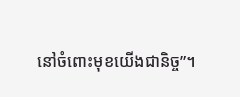នៅចំពោះមុខយើងជានិច្ច”។